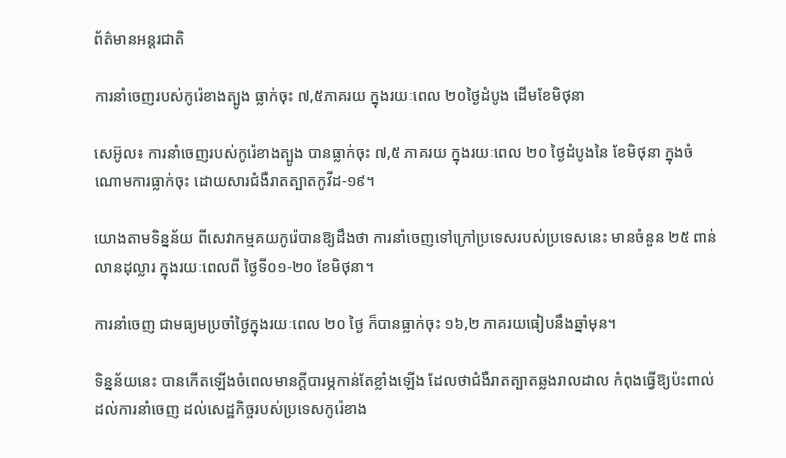ព័ត៌មានអន្តរជាតិ

ការនាំចេញរបស់កូរ៉េខាងត្បូង ធ្លាក់ចុះ ៧,៥ភាគរយ ក្នុងរយៈពេល ២០ថ្ងៃដំបូង ដើមខែមិថុនា

សេអ៊ូល៖ ការនាំចេញរបស់កូរ៉េខាងត្បូង បានធ្លាក់ចុះ ៧,៥ ភាគរយ ក្នុងរយៈពេល ២០ ថ្ងៃដំបូងនៃ ខែមិថុនា ក្នុងចំណោមការធ្លាក់ចុះ ដោយសារជំងឺរាតត្បាតកូវីដ-១៩។

យោងតាមទិន្នន័យ ពីសេវាកម្មគយកូរ៉េបានឱ្យដឹងថា ការនាំចេញទៅក្រៅប្រទេសរបស់ប្រទេសនេះ មានចំនួន ២៥ ពាន់លានដុល្លារ ក្នុងរយៈពេលពី ថ្ងៃទី០១-២០ ខែមិថុនា។

ការនាំចេញ ជាមធ្យមប្រចាំថ្ងៃក្នុងរយៈពេល ២០ ថ្ងៃ ក៏បានធ្លាក់ចុះ ១៦,២ ភាគរយធៀបនឹងឆ្នាំមុន។

ទិន្នន័យនេះ បានកើតឡើងចំពេលមានក្តីបារម្ភកាន់តែខ្លាំងឡើង ដែលថាជំងឺរាតត្បាតឆ្លងរាលដាល កំពុងធ្វើឱ្យប៉ះពាល់ដល់ការនាំចេញ ដល់សេដ្ឋកិច្ចរបស់ប្រទេសកូរ៉េខាង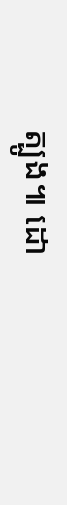ត្បូង៕ ដោ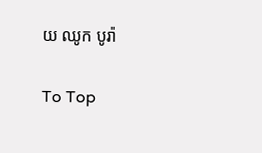យ ឈូក បូរ៉ា

To Top